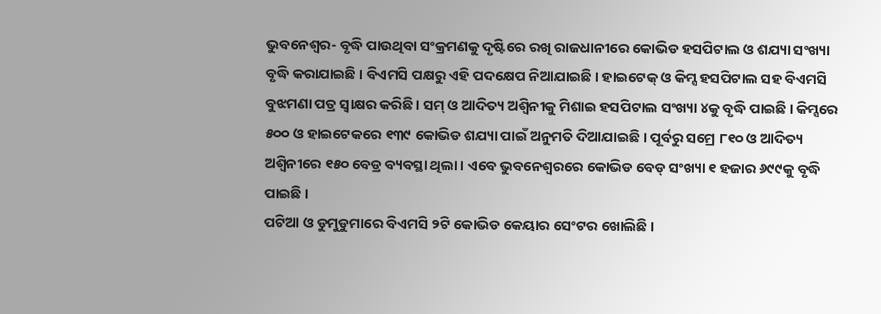ଭୁବନେଶ୍ୱର- ବୃଦ୍ଧି ପାଉଥିବା ସଂକ୍ରମଣକୁ ଦୃଷ୍ଟିରେ ରଖି ରାଜଧାନୀରେ କୋଭିଡ ହସପିଟାଲ ଓ ଶଯ୍ୟା ସଂଖ୍ୟା ବୃଦ୍ଧି କରାଯାଇଛି । ବିଏମସି ପକ୍ଷରୁ ଏହି ପଦକ୍ଷେପ ନିଆଯାଇଛି । ହାଇଟେକ୍ ଓ କିମ୍ସ ହସପିଟାଲ ସହ ବିଏମସି ବୁଝମଣା ପତ୍ର ସ୍ୱାକ୍ଷର କରିଛି । ସମ୍ ଓ ଆଦିତ୍ୟ ଅଶ୍ୱିନୀକୁ ମିଶାଇ ହସପିଟାଲ ସଂଖ୍ୟା ୪କୁ ବୃଦ୍ଧି ପାଇଛି । କିମ୍ସରେ ୫୦୦ ଓ ହାଇଟେକରେ ୧୩୯ କୋଭିଡ ଶଯ୍ୟା ପାଇଁ ଅନୁମତି ଦିଆଯାଇଛି । ପୂର୍ବରୁ ସମ୍ରେ ୮୧୦ ଓ ଆଦିତ୍ୟ ଅଶ୍ୱିନୀରେ ୧୫୦ ବେଡ୍ର ବ୍ୟବସ୍ଥା ଥିଲା । ଏବେ ଭୁବନେଶ୍ୱରରେ କୋଭିଡ ବେଡ୍ ସଂଖ୍ୟା ୧ ହଜାର ୬୯୯କୁ ବୃଦ୍ଧି ପାଇଛି ।
ପଟିଆ ଓ ଡୁମୁଡୁମାରେ ବିଏମସି ୨ଟି କୋଭିଡ କେୟାର ସେଂଟର ଖୋଲିଛି ।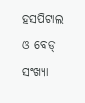ହସପିଟାଲ ଓ ବେଡ୍ ସଂଖ୍ୟା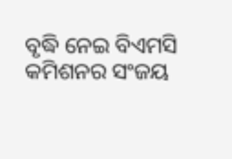ବୃଦ୍ଧି ନେଇ ବିଏମସି କମିଶନର ସଂଜୟ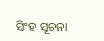ସିଂହ ସୂଚନା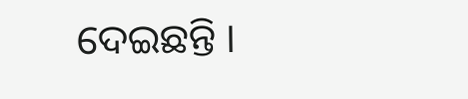ଦେଇଛନ୍ତି ।